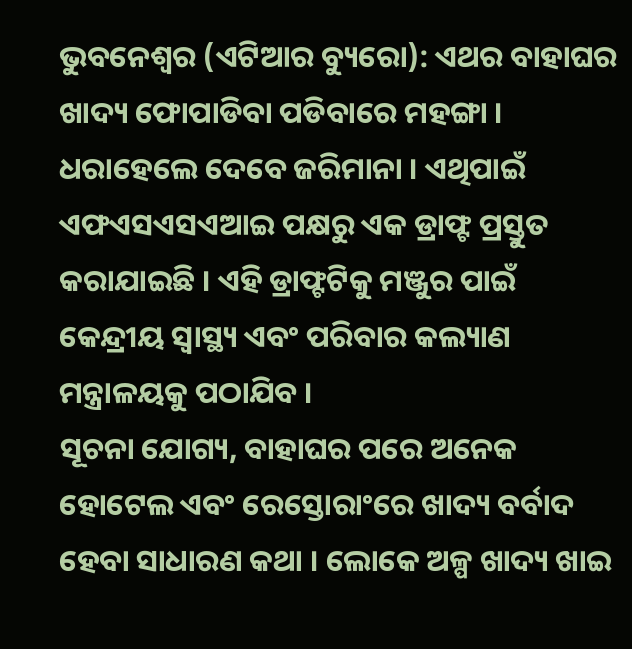ଭୁବନେଶ୍ୱର (ଏଟିଆର ବ୍ୟୁରୋ): ଏଥର ବାହାଘର ଖାଦ୍ୟ ଫୋପାଡିବା ପଡିବାରେ ମହଙ୍ଗା । ଧରାହେଲେ ଦେବେ ଜରିମାନା । ଏଥିପାଇଁ ଏଫଏସଏସଏଆଇ ପକ୍ଷରୁ ଏକ ଡ୍ରାଫ୍ଟ ପ୍ରସ୍ତୁତ କରାଯାଇଛି । ଏହି ଡ୍ରାଫ୍ଟଟିକୁ ମଞ୍ଜୁର ପାଇଁ କେନ୍ଦ୍ରୀୟ ସ୍ୱାସ୍ଥ୍ୟ ଏବଂ ପରିବାର କଲ୍ୟାଣ ମନ୍ତ୍ରାଳୟକୁ ପଠାଯିବ ।
ସୂଚନା ଯୋଗ୍ୟ, ବାହାଘର ପରେ ଅନେକ ହୋଟେଲ ଏବଂ ରେସ୍ତୋରାଂରେ ଖାଦ୍ୟ ବର୍ବାଦ ହେବା ସାଧାରଣ କଥା । ଲୋକେ ଅଳ୍ପ ଖାଦ୍ୟ ଖାଇ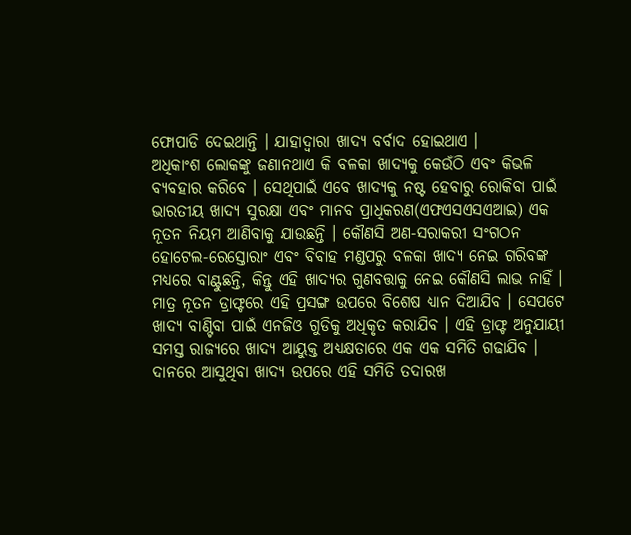ଫୋପାଡି ଦେଇଥାନ୍ତି । ଯାହାଦ୍ୱାରା ଖାଦ୍ୟ ବର୍ବାଦ ହୋଇଥାଏ ।
ଅଧିକାଂଶ ଲୋକଙ୍କୁ ଜଣାନଥାଏ କି ବଳକା ଖାଦ୍ୟକୁ କେଉଁଠି ଏବଂ କିଭଳି ବ୍ୟବହାର କରିବେ । ସେଥିପାଇଁ ଏବେ ଖାଦ୍ୟକୁ ନଷ୍ଟ ହେବାରୁ ରୋକିବା ପାଇଁ ଭାରତୀୟ ଖାଦ୍ୟ ସୁରକ୍ଷା ଏବଂ ମାନବ ପ୍ରାଧିକରଣ(ଏଫଏସଏସଏଆଇ) ଏକ ନୂତନ ନିୟମ ଆଣିବାକୁ ଯାଉଛନ୍ତି । କୌଣସି ଅଣ-ସରାକରୀ ସଂଗଠନ ହୋଟେଲ-ରେସ୍ତୋରାଂ ଏବଂ ବିବାହ ମଣ୍ଡପରୁ ବଳକା ଖାଦ୍ୟ ନେଇ ଗରିବଙ୍କ ମଧ୍ୟରେ ବାଣ୍ଟୁଛନ୍ତି, କିନ୍ତୁ ଏହି ଖାଦ୍ୟର ଗୁଣବତ୍ତାକୁ ନେଇ କୌଣସି ଲାଭ ନାହିଁ । ମାତ୍ର ନୂତନ ଡ୍ରାଫ୍ଟରେ ଏହି ପ୍ରସଙ୍ଗ ଉପରେ ବିଶେଷ ଧ୍ୟାନ ଦିଆଯିବ । ସେପଟେ ଖାଦ୍ୟ ବାଣ୍ଟିବା ପାଇଁ ଏନଜିଓ ଗୁଡିକୁ ଅଧିକୃତ କରାଯିବ । ଏହି ଡ୍ରାଫ୍ଟ ଅନୁଯାୟୀ ସମସ୍ତ ରାଜ୍ୟରେ ଖାଦ୍ୟ ଆୟୁକ୍ତ ଅଧ୍ୟକ୍ଷତାରେ ଏକ ଏକ ସମିତି ଗଢାଯିବ । ଦାନରେ ଆସୁଥିବା ଖାଦ୍ୟ ଉପରେ ଏହି ସମିତି ତଦାରଖ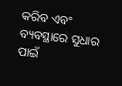କରିବ ଏବଂ ବ୍ୟବସ୍ଥାରେ ସୁଧାର ପାଇଁ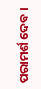ପରାମର୍ଶ ଦେବ ।